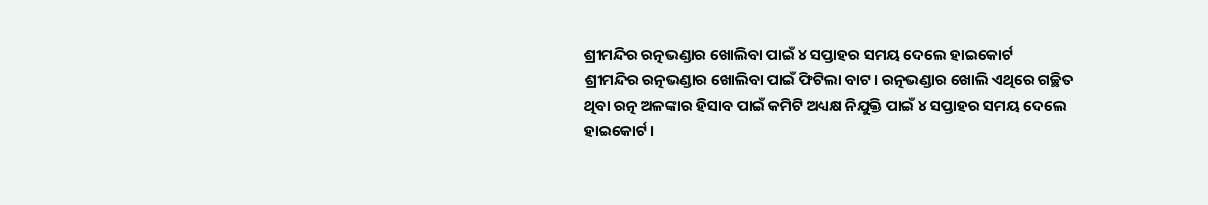ଶ୍ରୀମନ୍ଦିର ରତ୍ନଭଣ୍ଡାର ଖୋଲିବା ପାଇଁ ୪ ସପ୍ତାହର ସମୟ ଦେଲେ ହାଇକୋର୍ଟ
ଶ୍ରୀମନ୍ଦିର ରତ୍ନଭଣ୍ଡାର ଖୋଲିବା ପାଇଁ ଫିଟିଲା ବାଟ। ରତ୍ନଭଣ୍ଡାର ଖୋଲି ଏଥିରେ ଗଚ୍ଛିତ ଥିବା ରତ୍ନ ଅଳଙ୍କାର ହିସାବ ପାଇଁ କମିଟି ଅଧ୍ୟକ୍ଷ ନିଯୁକ୍ତି ପାଇଁ ୪ ସପ୍ତାହର ସମୟ ଦେଲେ ହାଇକୋର୍ଟ।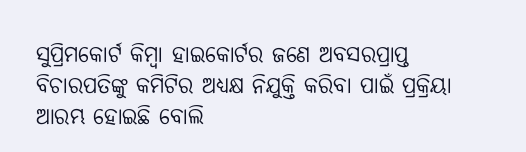ସୁପ୍ରିମକୋର୍ଟ କିମ୍ବା ହାଇକୋର୍ଟର ଜଣେ ଅବସରପ୍ରାପ୍ତ ବିଚାରପତିଙ୍କୁ କମିଟିର ଅଧ୍ୟକ୍ଷ ନିଯୁକ୍ତି କରିବା ପାଇଁ ପ୍ରକ୍ରିୟା ଆରମ୍ଭ ହୋଇଛି ବୋଲି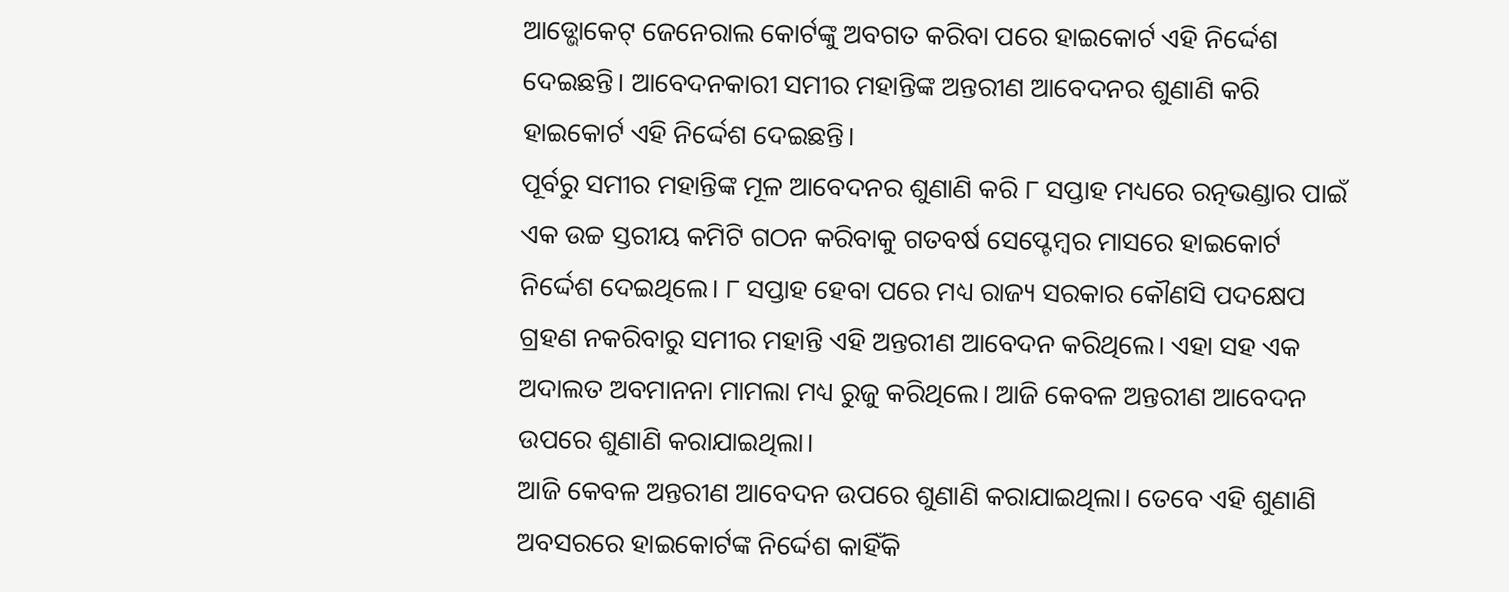ଆଡ୍ଭୋକେଟ୍ ଜେନେରାଲ କୋର୍ଟଙ୍କୁ ଅବଗତ କରିବା ପରେ ହାଇକୋର୍ଟ ଏହି ନିର୍ଦ୍ଦେଶ ଦେଇଛନ୍ତି। ଆବେଦନକାରୀ ସମୀର ମହାନ୍ତିଙ୍କ ଅନ୍ତରୀଣ ଆବେଦନର ଶୁଣାଣି କରି ହାଇକୋର୍ଟ ଏହି ନିର୍ଦ୍ଦେଶ ଦେଇଛନ୍ତି।
ପୂର୍ବରୁ ସମୀର ମହାନ୍ତିଙ୍କ ମୂଳ ଆବେଦନର ଶୁଣାଣି କରି ୮ ସପ୍ତାହ ମଧ୍ୟରେ ରତ୍ନଭଣ୍ଡାର ପାଇଁ ଏକ ଉଚ୍ଚ ସ୍ତରୀୟ କମିଟି ଗଠନ କରିବାକୁ ଗତବର୍ଷ ସେପ୍ଟେମ୍ୱର ମାସରେ ହାଇକୋର୍ଟ ନିର୍ଦ୍ଦେଶ ଦେଇଥିଲେ। ୮ ସପ୍ତାହ ହେବା ପରେ ମଧ୍ୟ ରାଜ୍ୟ ସରକାର କୌଣସି ପଦକ୍ଷେପ ଗ୍ରହଣ ନକରିବାରୁ ସମୀର ମହାନ୍ତି ଏହି ଅନ୍ତରୀଣ ଆବେଦନ କରିଥିଲେ। ଏହା ସହ ଏକ ଅଦାଲତ ଅବମାନନା ମାମଲା ମଧ୍ୟ ରୁଜୁ କରିଥିଲେ। ଆଜି କେବଳ ଅନ୍ତରୀଣ ଆବେଦନ ଉପରେ ଶୁଣାଣି କରାଯାଇଥିଲା।
ଆଜି କେବଳ ଅନ୍ତରୀଣ ଆବେଦନ ଉପରେ ଶୁଣାଣି କରାଯାଇଥିଲା। ତେବେ ଏହି ଶୁଣାଣି ଅବସରରେ ହାଇକୋର୍ଟଙ୍କ ନିର୍ଦ୍ଦେଶ କାହିଁକି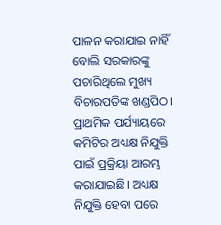ପାଳନ କରାଯାଇ ନାହିଁ ବୋଲି ସରକାରଙ୍କୁ ପଚାରିଥିଲେ ମୁଖ୍ୟ ବିଚାରପତିଙ୍କ ଖଣ୍ଡପିଠ। ପ୍ରାଥମିକ ପର୍ଯ୍ୟାୟରେ କମିଟିର ଅଧ୍ୟକ୍ଷ ନିଯୁକ୍ତି ପାଇଁ ପ୍ରକ୍ରିୟା ଆରମ୍ଭ କରାଯାଇଛି। ଅଧ୍ୟକ୍ଷ ନିଯୁକ୍ତି ହେବା ପରେ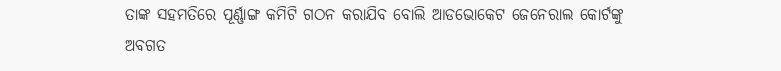ତାଙ୍କ ସହମତିରେ ପୂର୍ଣ୍ଣାଙ୍ଗ କମିଟି ଗଠନ କରାଯିବ ବୋଲି ଆଡଭୋକେଟ ଜେନେରାଲ କୋର୍ଟଙ୍କୁ ଅବଗତ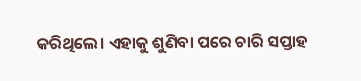କରିଥିଲେ। ଏହାକୁ ଶୁଣିବା ପରେ ଚାରି ସପ୍ତାହ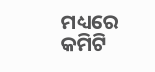ମଧ୍ୟରେ କମିଟି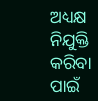ଅଧ୍ୟକ୍ଷ ନିଯୁକ୍ତି କରିବା ପାଇଁ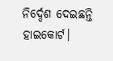ନିର୍ଦ୍ଦେଶ ଦେଇଛନ୍ତି ହାଇକୋର୍ଟ।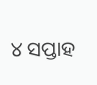୪ ସପ୍ତାହ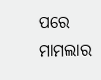ପରେ ମାମଲାର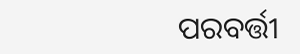ପରବର୍ତ୍ତୀ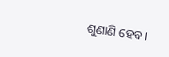ଶୁଣାଣି ହେବ।